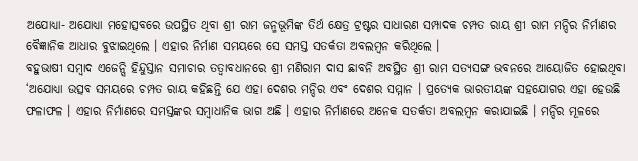ଅଯୋଧ୍ୟା- ଅଯୋଧ୍ୟା ମହୋତ୍ସବରେ ଉପସ୍ଥିତ ଥିବା ଶ୍ରୀ ରାମ ଜନ୍ମଭୂମିଙ୍କ ତିର୍ଥ କ୍ଷେତ୍ର ଟ୍ରଷ୍ଟର ସାଧାରଣ ସମ୍ପାଦକ ଚମ୍ପତ ରାୟ ଶ୍ରୀ ରାମ ମନ୍ଦିର ନିର୍ମାଣର ବୈଜ୍ଞାନିକ ଆଧାର ବୁଝାଇଥିଲେ । ଏହାର ନିର୍ମାଣ ସମୟରେ ସେ ସମସ୍ତ ସତର୍କତା ଅବଲମ୍ବନ କରିଥିଲେ ।
ବହୁଭାଷୀ ସମ୍ବାଦ ଏଜେନ୍ସି ହିନ୍ଦୁସ୍ତାନ ସମାଚାର ତତ୍ୱାବଧାନରେ ଶ୍ରୀ ମଣିରାମ ଦାସ ଛାବନି ଅବସ୍ଥିତ ଶ୍ରୀ ରାମ ସତ୍ୟସଙ୍ଗ ଭବନରେ ଆୟୋଜିତ ହୋଇଥିବା ‘ଅଯୋଧ୍ୟା ଉତ୍ସବ ସମୟରେ ଚମ୍ପତ ରାୟ କହିଛନ୍ତି ଯେ ଏହା ଦେଶର ମନ୍ଦିର ଏବଂ ଦେଶର ସମ୍ମାନ । ପ୍ରତ୍ୟେକ ଭାରତୀୟଙ୍କ ସହଯୋଗର ଏହା ହେଉଛି ଫଳାଫଳ । ଏହାର ନିର୍ମାଣରେ ସମସ୍ତଙ୍କର ସମ୍ବାଧାନିକ ଭାଗ ଅଛି । ଏହାର ନିର୍ମାଣରେ ଅନେକ ସତର୍କତା ଅବଲମ୍ବନ କରାଯାଇଛି । ମନ୍ଦିର ମୂଳରେ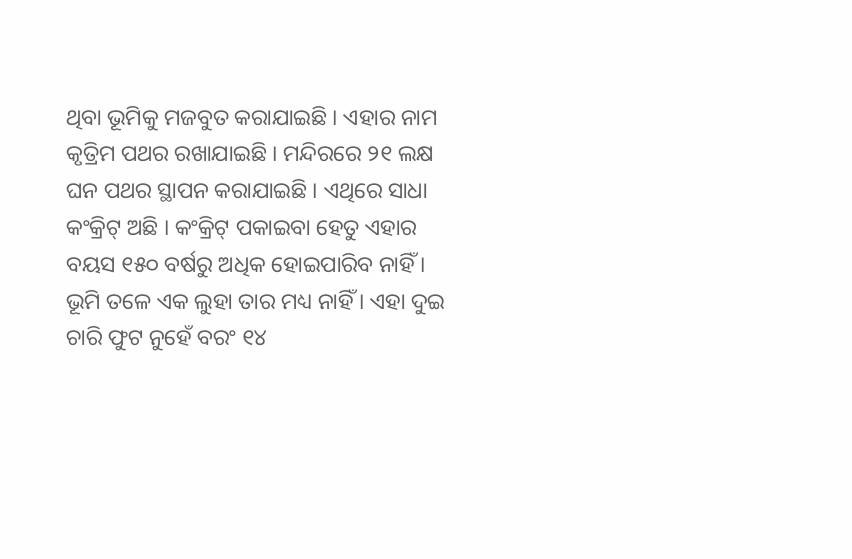ଥିବା ଭୂମିକୁ ମଜବୁତ କରାଯାଇଛି । ଏହାର ନାମ କୃତ୍ରିମ ପଥର ରଖାଯାଇଛି । ମନ୍ଦିରରେ ୨୧ ଲକ୍ଷ ଘନ ପଥର ସ୍ଥାପନ କରାଯାଇଛି । ଏଥିରେ ସାଧା କଂକ୍ରିଟ୍ ଅଛି । କଂକ୍ରିଟ୍ ପକାଇବା ହେତୁ ଏହାର ବୟସ ୧୫୦ ବର୍ଷରୁ ଅଧିକ ହୋଇପାରିବ ନାହିଁ । ଭୂମି ତଳେ ଏକ ଲୁହା ତାର ମଧ୍ୟ ନାହିଁ । ଏହା ଦୁଇ ଚାରି ଫୁଟ ନୁହେଁ ବରଂ ୧୪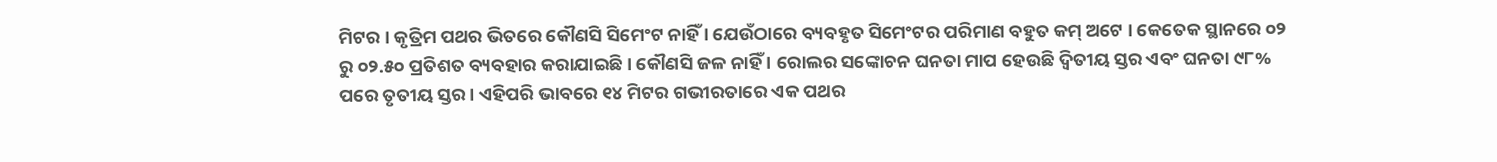ମିଟର । କୃତ୍ରିମ ପଥର ଭିତରେ କୌଣସି ସିମେଂଟ ନାହିଁ । ଯେଉଁଠାରେ ବ୍ୟବହୃତ ସିମେଂଟର ପରିମାଣ ବହୁତ କମ୍ ଅଟେ । କେତେକ ସ୍ଥାନରେ ୦୨ ରୁ ୦୨.୫୦ ପ୍ରତିଶତ ବ୍ୟବହାର କରାଯାଇଛି । କୌଣସି ଜଳ ନାହିଁ । ରୋଲର ସଙ୍କୋଚନ ଘନତା ମାପ ହେଉଛି ଦ୍ୱିତୀୟ ସ୍ତର ଏବଂ ଘନତା ୯୮% ପରେ ତୃତୀୟ ସ୍ତର । ଏହିପରି ଭାବରେ ୧୪ ମିଟର ଗଭୀରତାରେ ଏକ ପଥର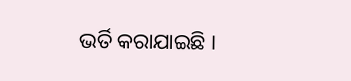ଭର୍ତି କରାଯାଇଛି ।